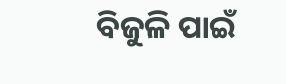ବିଜୁଳି ପାଇଁ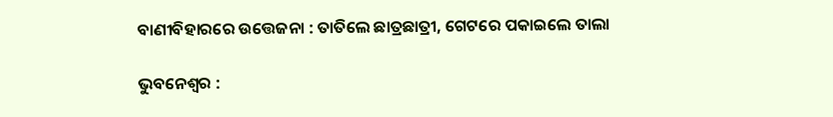ବାଣୀବିହାରରେ ଉତ୍ତେଜନା : ତାତିଲେ ଛାତ୍ରଛାତ୍ରୀ, ଗେଟରେ ପକାଇଲେ ତାଲା

ଭୁବନେଶ୍ୱର :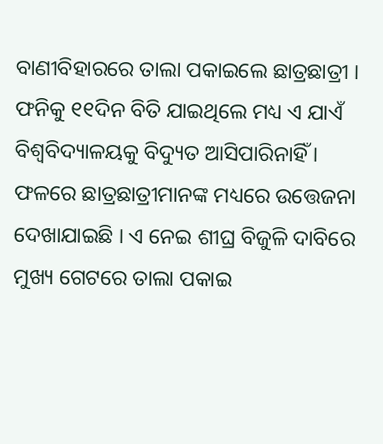ବାଣୀବିହାରରେ ତାଲା ପକାଇଲେ ଛାତ୍ରଛାତ୍ରୀ । ଫନିକୁ ୧୧ଦିନ ବିତି ଯାଇଥିଲେ ମଧ୍ୟ ଏ ଯାଏଁ ବିଶ୍ୱବିଦ୍ୟାଳୟକୁ ବିଦ୍ୟୁତ ଆସିପାରିନାହିଁ । ଫଳରେ ଛାତ୍ରଛାତ୍ରୀମାନଙ୍କ ମଧ୍ୟରେ ଉତ୍ତେଜନା ଦେଖାଯାଇଛି । ଏ ନେଇ ଶୀଘ୍ର ବିଜୁଳି ଦାବିରେ ମୁଖ୍ୟ ଗେଟରେ ତାଲା ପକାଇ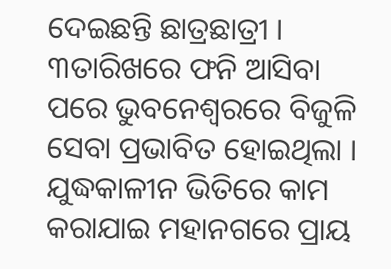ଦେଇଛନ୍ତି ଛାତ୍ରଛାତ୍ରୀ । ୩ତାରିଖରେ ଫନି ଆସିବା ପରେ ଭୁବନେଶ୍ୱରରେ ବିଜୁଳି ସେବା ପ୍ରଭାବିତ ହୋଇଥିଲା । ଯୁଦ୍ଧକାଳୀନ ଭିତିରେ କାମ କରାଯାଇ ମହାନଗରେ ପ୍ରାୟ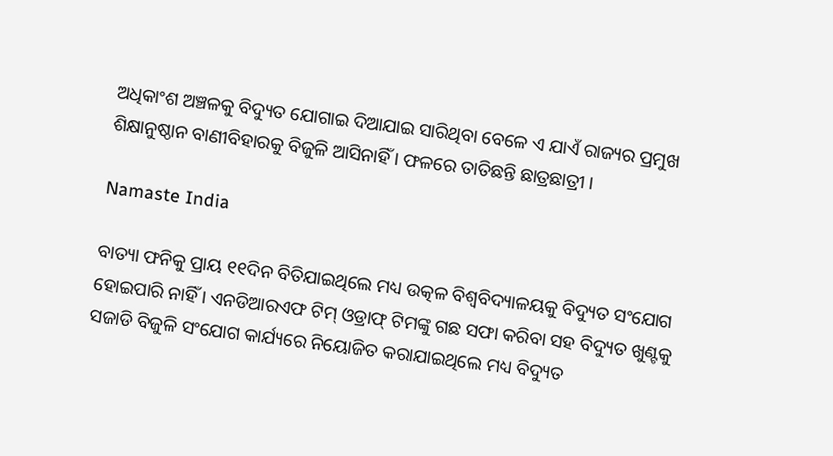ଅଧିକାଂଶ ଅଞ୍ଚଳକୁ ବିଦ୍ୟୁତ ଯୋଗାଇ ଦିଆଯାଇ ସାରିଥିବା ବେଳେ ଏ ଯାଏଁ ରାଜ୍ୟର ପ୍ରମୁଖ ଶିକ୍ଷାନୁଷ୍ଠାନ ବାଣୀବିହାରକୁ ବିଜୁଳି ଆସିନାହିଁ । ଫଳରେ ତାତିଛନ୍ତି ଛାତ୍ରଛାତ୍ରୀ ।

Namaste India

ବାତ୍ୟା ଫନିକୁ ପ୍ରାୟ ୧୧ଦିନ ବିତିଯାଇଥିଲେ ମଧ୍ୟ ଉତ୍କଳ ବିଶ୍ୱବିଦ୍ୟାଳୟକୁ ବିଦ୍ୟୁତ ସଂଯୋଗ ହୋଇପାରି ନାହିଁ । ଏନଡିଆରଏଫ ଟିମ୍‌ ଓଡ୍ରାଫ୍‌ ଟିମଙ୍କୁ ଗଛ ସଫା କରିବା ସହ ବିଦ୍ୟୁତ ଖୁଣ୍ଟକୁ ସଜାଡି ବିଜୁଳି ସଂଯୋଗ କାର୍ଯ୍ୟରେ ନିୟୋଜିତ କରାଯାଇଥିଲେ ମଧ୍ୟ ବିଦ୍ୟୁତ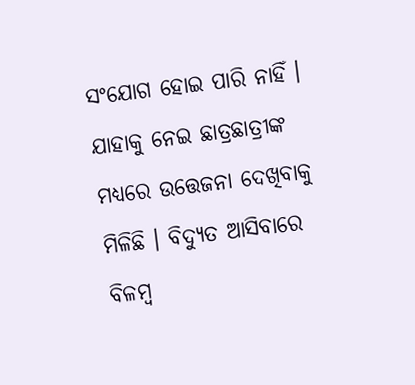ସଂଯୋଗ ହୋଇ ପାରି ନାହିଁ । ଯାହାକୁ ନେଇ ଛାତ୍ରଛାତ୍ରୀଙ୍କ ମଧ୍ୟରେ ଉତ୍ତେଜନା ଦେଖିବାକୁ ମିଳିଛି । ବିଦ୍ୟୁତ ଆସିବାରେ ବିଳମ୍ବ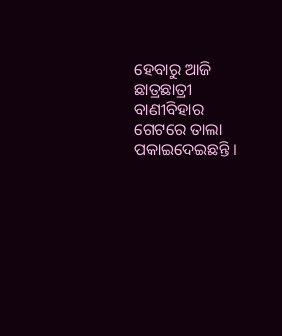ହେବାରୁ ଆଜି ଛାତ୍ରଛାତ୍ରୀ ବାଣୀବିହାର ଗେଟରେ ତାଲା ପକାଇଦେଇଛନ୍ତି ।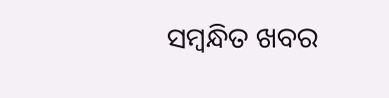ସମ୍ବନ୍ଧିତ ଖବର